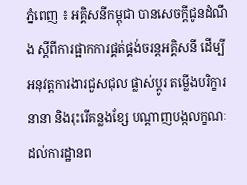ភ្នំពេញ ៖ អគ្គិសនីកម្ពុជា បានសេចក្តីជូនដំណឹង ស្តីពីការផ្អាកការផ្គត់ផ្គង់ចរន្តអគ្គិសនី ដើម្បីអនុវត្តការងារជួសជុល ផ្លាស់ប្តូរ តម្លើងបរិក្ខារនានា និងរុះរើគន្លងខ្សែ បណ្តាញបង្កលក្ខណៈ ដល់ការដ្ឋានព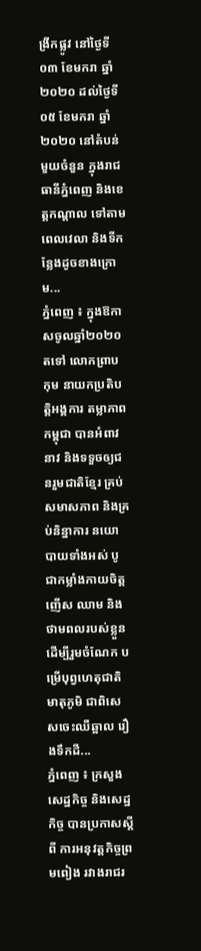ង្រីកផ្លូវ នៅថ្ងៃទី០៣ ខែមករា ឆ្នាំ២០២០ ដល់ថ្ងៃទី០៥ ខែមករា ឆ្នាំ២០២០ នៅតំបន់មួយចំនួន ក្នុងរាជធានីភ្នំពេញ និងខេត្តកណ្តាល ទៅតាមពេលវេលា និងទីកន្លែងដូចខាងក្រោម...
ភ្នំពេញ ៖ ក្នុងឱកាសចូលឆ្នាំ២០២០ តទៅ លោកព្រាប កុម នាយកប្រតិបត្តិអង្គការ តម្លាភាពកម្ពុជា បានអំពាវនាវ និងទទួចឲ្យជនរួមជាតិខ្មែរ គ្រប់សមាសភាព និងគ្រប់និន្នាការ នយោបាយទាំងអស់ បូជាកម្លាំងកាយចិត្ត ញើស ឈាម និងថាមពលរបស់ខ្លួន ដើម្បីរួមចំណែក បម្រើបុព្វហេតុជាតិ មាតុភូមិ ជាពិសេសចេះឈឺឆ្អាល រឿងទឹកដី...
ភ្នំពេញ ៖ ក្រសួងសេដ្ឋកិច្ច និងសេដ្ឋកិច្ច បានប្រកាសស្តីពី ការអនុវត្តកិច្ចព្រមពៀង រវាងរាជរ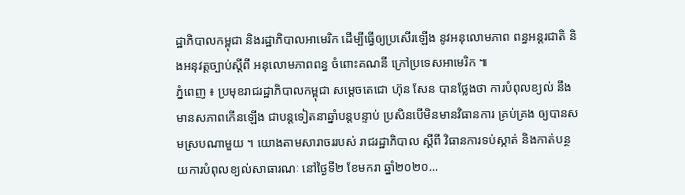ដ្ឋាភិបាលកម្ពុជា និងរដ្ឋាភិបាលអាមេរិក ដើម្បីធ្វើឲ្យប្រសើរឡើង នូវអនុលោមភាព ពន្ធអន្តរជាតិ និងអនុវត្តច្បាប់ស្តីពី អនុលោមភាពពន្ធ ចំពោះគណនី ក្រៅប្រទេសអាមេរិក ៕
ភ្នំពេញ ៖ ប្រមុខរាជរដ្ឋាភិបាលកម្ពុជា សម្ដេចតេជោ ហ៊ុន សែន បានថ្លែងថា ការបំពុលខ្យល់ នឹងមានសភាពកើនឡើង ជាបន្តទៀតនាឆ្នាំបន្តបន្ទាប់ ប្រសិនបើមិនមានវិធានការ គ្រប់គ្រង ឲ្យបានសមស្របណាមួយ ។ យោងតាមសារាចររបស់ រាជរដ្ឋាភិបាល ស្ដីពី វិធានការទប់ស្កាត់ និងកាត់បន្ថយការបំពុលខ្យល់សាធារណៈ នៅថ្ងៃទី២ ខែមករា ឆ្នាំ២០២០...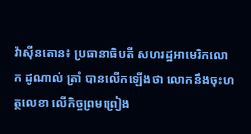វ៉ាស៊ីនតោន៖ ប្រធានាធិបតី សហរដ្ឋអាមេរិកលោក ដូណាល់ ត្រាំ បានលើកឡើងថា លោកនឹងចុះហត្ថលេខា លើកិច្ចព្រមព្រៀង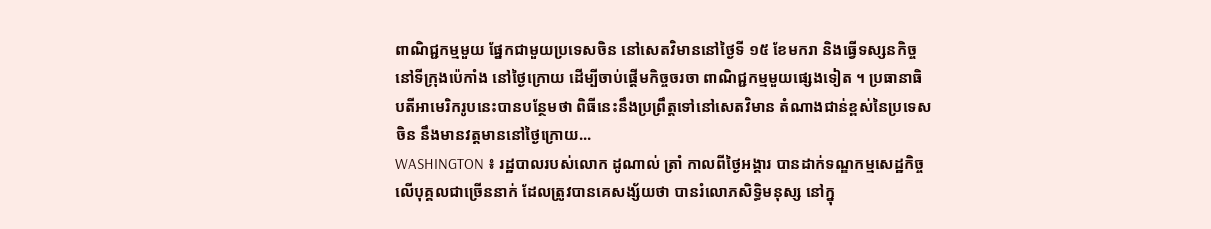ពាណិជ្ជកម្មមួយ ផ្នែកជាមួយប្រទេសចិន នៅសេតវិមាននៅថ្ងៃទី ១៥ ខែមករា និងធ្វើទស្សនកិច្ចនៅទីក្រុងប៉េកាំង នៅថ្ងៃក្រោយ ដើម្បីចាប់ផ្តើមកិច្ចចរចា ពាណិជ្ជកម្មមួយផ្សេងទៀត ។ ប្រធានាធិបតីអាមេរិករូបនេះបានបន្ថែមថា ពិធីនេះនឹងប្រព្រឹត្តទៅនៅសេតវិមាន តំណាងជាន់ខ្ពស់នៃប្រទេសចិន នឹងមានវត្តមាននៅថ្ងៃក្រោយ...
WASHINGTON ៖ រដ្ឋបាលរបស់លោក ដូណាល់ ត្រាំ កាលពីថ្ងៃអង្គារ បានដាក់ទណ្ឌកម្មសេដ្ឋកិច្ច លើបុគ្គលជាច្រើននាក់ ដែលត្រូវបានគេសង្ស័យថា បានរំលោភសិទ្ធិមនុស្ស នៅក្នុ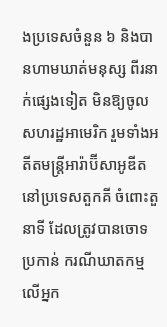ងប្រទេសចំនួន ៦ និងបានហាមឃាត់មនុស្ស ពីរនាក់ផ្សេងទៀត មិនឱ្យចូលសហរដ្ឋអាមេរិក រួមទាំងអតីតមន្រ្តីអារ៉ាប៊ីសាអូឌីត នៅប្រទេសតួកគី ចំពោះតួនាទី ដែលត្រូវបានចោទប្រកាន់ ករណីឃាតកម្ម លើអ្នក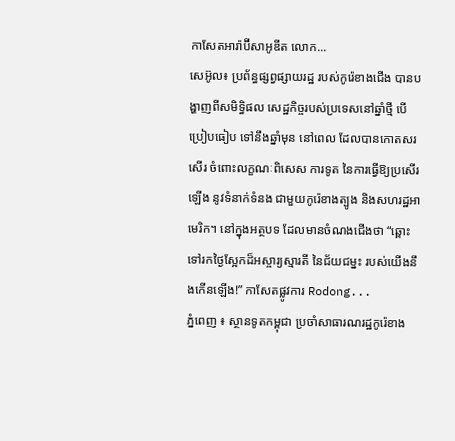កាសែតអារ៉ាប៊ីសាអូឌីត លោក...
សេអ៊ូល៖ ប្រព័ន្ធផ្សព្វផ្សាយរដ្ឋ របស់កូរ៉េខាងជើង បានបង្ហាញពីសមិទ្ធិផល សេដ្ឋកិច្ចរបស់ប្រទេសនៅឆ្នាំថ្មី បើប្រៀបធៀប ទៅនឹងឆ្នាំមុន នៅពេល ដែលបានកោតសរសើរ ចំពោះលក្ខណៈពិសេស ការទូត នៃការធ្វើឱ្យប្រសើរឡើង នូវទំនាក់ទំនង ជាមួយកូរ៉េខាងត្បូង និងសហរដ្ឋអាមេរិក។ នៅក្នុងអត្ថបទ ដែលមានចំណងជើងថា “ឆ្ពោះទៅរកថ្ងៃស្អែកដ៏អស្ចារ្យស្មារតី នៃជ័យជម្នះ របស់យើងនឹងកើនឡើង!” កាសែតផ្លូវការ Rodong...
ភ្នំពេញ ៖ ស្ថានទូតកម្ពុជា ប្រចាំសាធារណរដ្ឋកូរ៉េខាង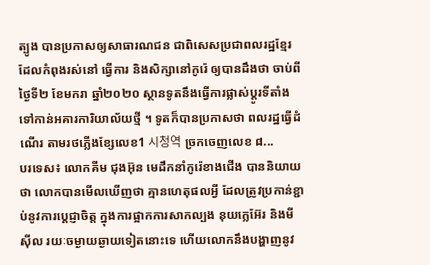ត្បូង បានប្រកាសឲ្យសាធារណជន ជាពិសេសប្រជាពលរដ្ឋខ្មែរ ដែលកំពុងរស់នៅ ធ្វើការ និងសិក្សានៅកូរ៉េ ឲ្យបានដឹងថា ចាប់ពីថ្ងៃទី២ ខែមករា ឆ្នាំ២០២០ ស្ថានទូតនឹងធ្វើការផ្លាស់ប្តូរទីតាំង ទៅកាន់អគារការិយាល័យថ្មី ។ ទូតក៏បានប្រកាសថា ពលរដ្ឋធ្វើដំណើរ តាមរថភ្លើងខ្សែលេខ1 시청역 ច្រកចេញលេខ ៨...
បរទេស៖ លោកគីម ជុងអ៊ុន មេដឹកនាំកូរ៉េខាងជើង បាននិយាយថា លោកបានមើលឃើញថា គ្មានហេតុផលអ្វី ដែលត្រូវប្រកាន់ខ្ជាប់នូវការប្តេជ្ញាចិត្ត ក្នុងការផ្អាកការសាកល្បង នុយក្លេអ៊ែរ និងមីស៊ីល រយៈចម្ងាយឆ្ងាយទៀតនោះទេ ហើយលោកនឹងបង្ហាញនូវ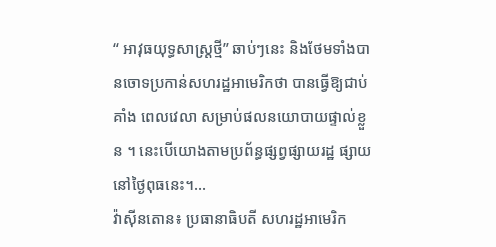“ អាវុធយុទ្ធសាស្ត្រថ្មី” ឆាប់ៗនេះ និងថែមទាំងបានចោទប្រកាន់សហរដ្ឋអាមេរិកថា បានធ្វើឱ្យជាប់គាំង ពេលវេលា សម្រាប់ផលនយោបាយផ្ទាល់ខ្លួន ។ នេះបើយោងតាមប្រព័ន្ធផ្សព្វផ្សាយរដ្ឋ ផ្សាយនៅថ្ងៃពុធនេះ។...
វ៉ាស៊ីនតោន៖ ប្រធានាធិបតី សហរដ្ឋអាមេរិក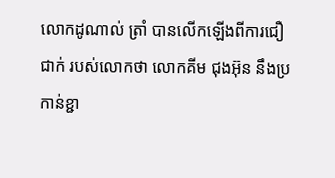លោកដូណាល់ ត្រាំ បានលើកឡើងពីការជឿជាក់ របស់លោកថា លោកគីម ជុងអ៊ុន នឹងប្រកាន់ខ្ជា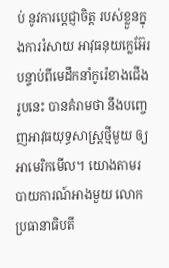ប់ នូវការប្តេជ្ញាចិត្ត របស់ខ្លួនក្នុងការរំសាយ អាវុធនុយក្លេអ៊ែរ បន្ទាប់ពីមេដឹកនាំកូរ៉េខាងជើងរូបនេះ បានគំរាមថា នឹងបញ្ចេញអាវុធយុទ្ធសាស្ត្រថ្មីមួយ ឲ្យអាមេរិកមើល។ យោងតាមរបាយការណ៍អាងមួយ លោកប្រធានាធិបតី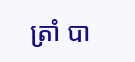ត្រាំ បា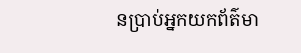នប្រាប់អ្នកយកព័ត៌មា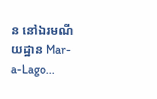ន នៅឯរមណីយដ្ឋាន Mar-a-Lago...